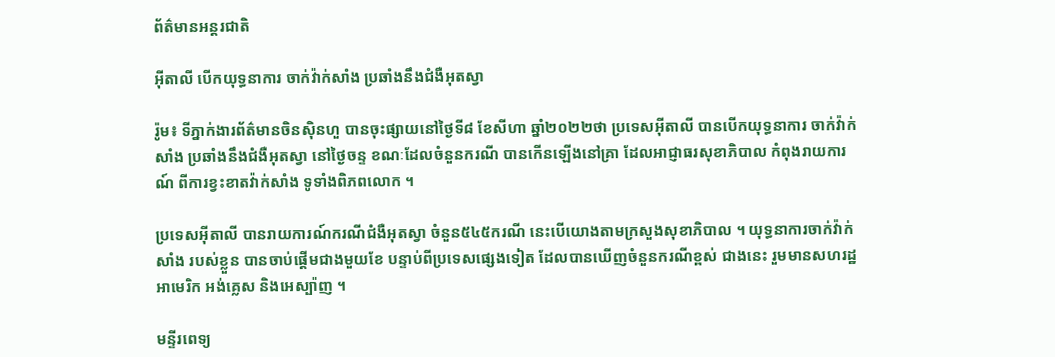ព័ត៌មានអន្តរជាតិ

អ៊ីតាលី បើកយុទ្ធនាការ ចាក់វ៉ាក់សាំង ប្រឆាំងនឹងជំងឺអុតស្វា

រ៉ូម៖ ទីភ្នាក់ងារព័ត៌មានចិនស៊ិនហួ បានចុះផ្សាយនៅថ្ងៃទី៨ ខែសីហា ឆ្នាំ២០២២ថា ប្រទេសអ៊ីតាលី បានបើកយុទ្ធនាការ ចាក់វ៉ាក់សាំង ប្រឆាំងនឹងជំងឺអុតស្វា នៅថ្ងៃចន្ទ ខណៈដែលចំនួនករណី បានកើនឡើងនៅគ្រា ដែលអាជ្ញាធរសុខាភិបាល កំពុងរាយការណ៍ ពីការខ្វះខាតវ៉ាក់សាំង ទូទាំងពិភពលោក ។

ប្រទេសអ៊ីតាលី បានរាយការណ៍ករណីជំងឺអុតស្វា ចំនួន៥៤៥ករណី នេះបើយោងតាមក្រសួងសុខាភិបាល ។ យុទ្ធនាការចាក់វ៉ាក់សាំង របស់ខ្លួន បានចាប់ផ្តើមជាងមួយខែ បន្ទាប់ពីប្រទេសផ្សេងទៀត ដែលបានឃើញចំនួនករណីខ្ពស់ ជាងនេះ រួមមានសហរដ្ឋអាមេរិក អង់គ្លេស និងអេស្ប៉ាញ ។

មន្ទីរពេទ្យ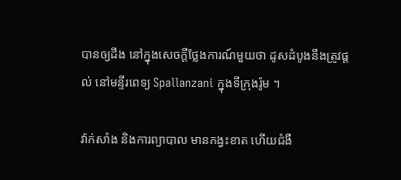បានឲ្យដឹង នៅក្នុងសេចក្តីថ្លែងការណ៍មួយថា ដូសដំបូងនឹងត្រូវផ្តល់ នៅមន្ទីរពេទ្យ Spallanzani ក្នុងទីក្រុងរ៉ូម ។

វ៉ាក់សាំង និងការព្យាបាល មានកង្វះខាត ហើយជំងឺ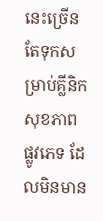នេះច្រើនតែទុកសម្រាប់គ្លីនិក សុខភាព ផ្លូវភេទ ដែលមិនមាន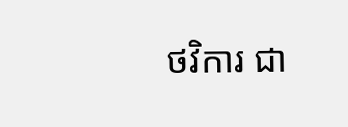ថវិការ ជា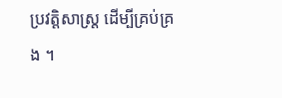ប្រវត្តិសាស្ត្រ ដើម្បីគ្រប់គ្រង ។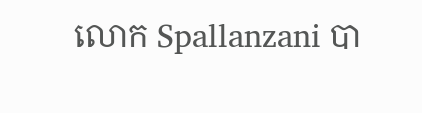លោក Spallanzani បា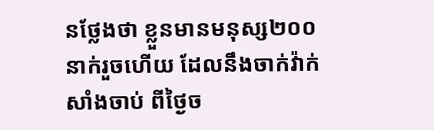នថ្លែងថា ខ្លួនមានមនុស្ស២០០នាក់រួចហើយ ដែលនឹងចាក់វ៉ាក់សាំងចាប់ ពីថ្ងៃច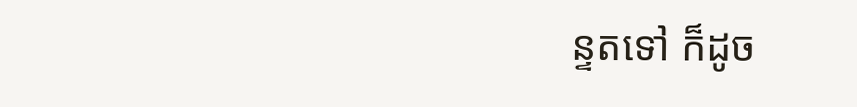ន្ទតទៅ ក៏ដូច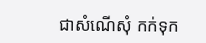ជាសំណើសុំ កក់ទុក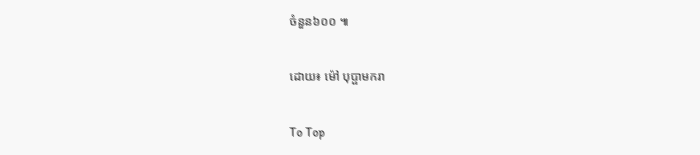ចំនួន៦០០ ៕

ដោយ៖ ម៉ៅ បុប្ផាមករា

To Top